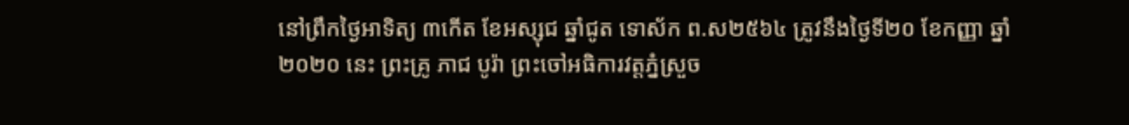នៅព្រឹកថ្ងៃអាទិត្យ ៣កើត ខែអស្សុជ ឆ្នាំជូត ទោស័ក ព.ស២៥៦៤ ត្រូវនឹងថ្ងៃទី២០ ខែកញ្ញា ឆ្នាំ២០២០ នេះ ព្រះគ្រូ ភាជ បូរ៉ា ព្រះចៅអធិការវត្តភ្នំស្រួច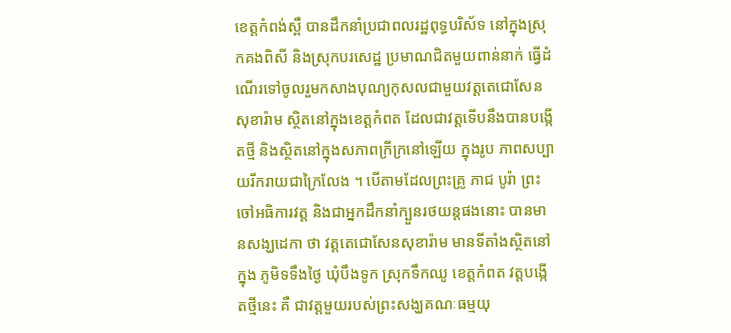ខេត្តកំពង់ស្ពឺ បានដឹកនាំប្រជាពលរដ្ឋពុទ្ធបរិស័ទ នៅក្នុងស្រុកគងពិសី និងស្រុកបរសេដ្ឋ ប្រមាណជិតមួយពាន់នាក់ ធ្វើដំណើរទៅចូលរួមកសាងបុណ្យកុសលជាមួយវត្តតេជោសែន សុខារ៉ាម ស្ថិតនៅក្នុងខេត្តកំពត ដែលជាវត្តទើបនឹងបានបង្កើតថ្មី និងស្ថិតនៅក្នុងសភាពក្រីក្រនៅឡើយ ក្នុងរូប ភាពសប្បាយរីករាយជាក្រៃលែង ។ បើតាមដែលព្រះគ្រូ ភាជ បូរ៉ា ព្រះចៅអធិការវត្ត និងជាអ្នកដឹកនាំក្បួនរថយន្តផងនោះ បានមានសង្ឃដេកា ថា វត្តតេជោសែនសុខារ៉ាម មានទីតាំងស្ថិតនៅក្នុង ភូមិទទឹងថ្ងៃ ឃុំបឹងទូក ស្រុកទឹកឈូ ខេត្តកំពត វត្តបង្កើតថ្មីនេះ គឺ ជាវត្តមួយរបស់ព្រះសង្ឃគណៈធម្មយុ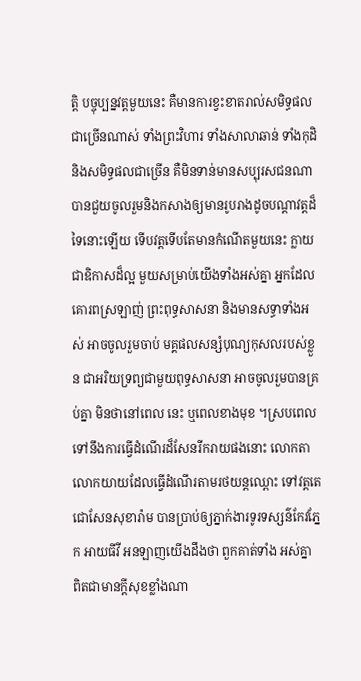ត្តិ បច្ចុប្បន្នវត្តមួយនេះ គឺមានការខ្វះខាតរាល់សមិទ្ធផលជាច្រើនណាស់ ទាំងព្រះវិហារ ទាំងសាលាឆាន់ ទាំងកុដិ និងសមិទ្ធផលជាច្រើន គឺមិនទាន់មានសប្បុរសជនណាបានជួយចូលរួមនិងកសាងឲ្យមានរូបរាងដូចបណ្តាវត្តដ៏ទៃនោះឡើយ ទើបវត្តទើបតែមានកំណើតមួយនេះ ក្លាយជាឧិកាសដ៏ល្អ មួយសម្រាប់យើងទាំងអស់គ្នា អ្នកដែលគោរពស្រឡាញ់ ព្រះពុទ្ធសាសនា និងមានសទ្ធាទាំងអស់ អាចចូលរួមចាប់ មគ្គផលសន្សំបុណ្យកុសលរបស់ខ្លួន ជាអរិយទ្រព្យជាមួយពុទ្ធសាសនា អាចចូលរួមបានគ្រប់គ្នា មិនថានៅពេល នេះ ឬពេលខាងមុខ ។ស្របពេលទៅនឹងការធ្វើដំណើរដ៏សែនរីករាយផងនោះ លោកតាលោកយាយដែលធ្វើដំណើរតាមរថយន្តឈ្ពោះ ទៅវត្តតេជោសែនសុខារ៉ាម បានប្រាប់ឲ្យភ្នាក់ងារទូរទស្សន៌កែវភ្នែក អាយធីវី អនឡាញយើងដឹងថា ពួកគាត់ទាំង អស់គ្នា ពិតជាមានក្តីសុខខ្លាំងណា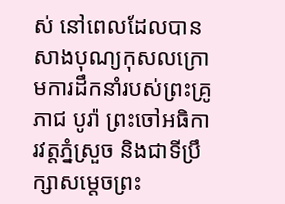ស់ នៅពេលដែលបានសាងបុណ្យកុសលក្រោមការដឹកនាំរបស់ព្រះគ្រូ ភាជ បូរ៉ា ព្រះចៅអធិការវត្តភ្នំស្រួច និងជាទីប្រឹក្សាសម្តេចព្រះ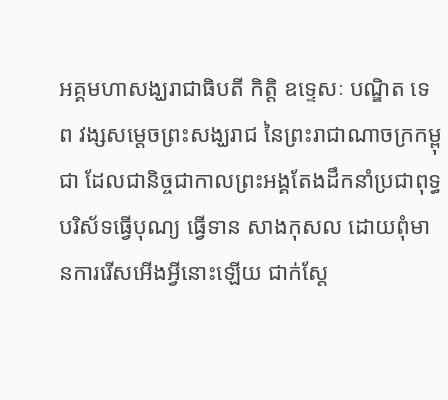អគ្គមហាសង្ឃរាជាធិបតី កិត្តិ ឧទ្ទេសៈ បណ្ឌិត ទេព វង្សសម្តេចព្រះសង្ឃរាជ នៃព្រះរាជាណាចក្រកម្ពុជា ដែលជានិច្ចជាកាលព្រះអង្គតែងដឹកនាំប្រជាពុទ្ធបរិស័ទធ្វើបុណ្យ ធ្វើទាន សាងកុសល ដោយពុំមានការរើសអើងអ្វីនោះឡើយ ជាក់ស្តែ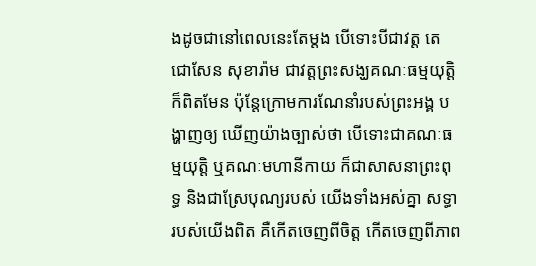ងដូចជានៅពេលនេះតែម្តង បើទោះបីជាវត្ត តេជោសែន សុខារ៉ាម ជាវត្តព្រះសង្ឃគណៈធម្មយុត្តិ ក៏ពិតមែន ប៉ុន្តែក្រោមការណែនាំរបស់ព្រះអង្គ បង្ហាញឲ្យ ឃើញយ៉ាងច្បាស់ថា បើទោះជាគណៈធម្មយុត្តិ ឬគណៈមហានីកាយ ក៏ជាសាសនាព្រះពុទ្ធ និងជាស្រែបុណ្យរបស់ យើងទាំងអស់គ្នា សទ្ធារបស់យើងពិត គឺកើតចេញពីចិត្ត កើតចេញពីភាព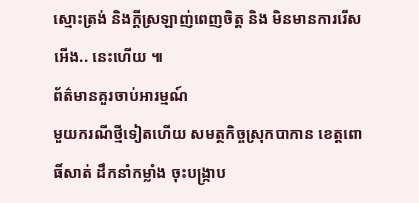ស្មោះត្រង់ និងក្តីស្រឡាញ់ពេញចិត្ត និង មិនមានការរើសអើង.. នេះហើយ ៕
ព័ត៌មានគួរចាប់អារម្មណ៍
មួយករណីថ្មីទៀតហើយ សមត្ថកិច្ចស្រុកបាកាន ខេត្តពោធិ៍សាត់ ដឹកនាំកម្លាំង ចុះបង្ក្រាប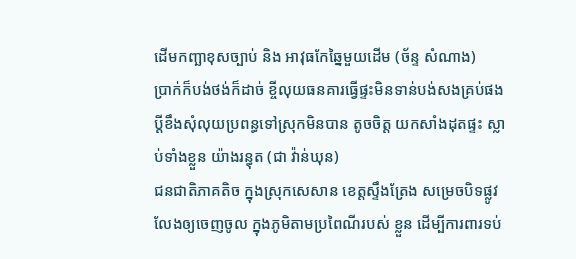ដើមកញ្ឆាខុសច្បាប់ និង អាវុធកែឆ្នៃមួយដើម (ច័ន្ទ សំណាង)
ប្រាក់ក៏បង់ថង់ក៏ដាច់ ខ្ចីលុយធនគារធ្វើផ្ទះមិនទាន់បង់សងគ្រប់ផង ប្តីខឹងសុំលុយប្រពន្ធទៅស្រុកមិនបាន តូចចិត្ត យកសាំងដុតផ្ទះ ស្លាប់ទាំងខ្លួន យ៉ាងរន្ធុត (ជា វ៉ាន់ឃុន)
ជនជាតិភាគតិច ក្នុងស្រុកសេសាន ខេត្តស្ទឹងត្រែង សម្រេចបិទផ្លូវលែងឲ្យចេញចូល ក្នុងភូមិតាមប្រពៃណីរបស់ ខ្លួន ដើម្បីការពារទប់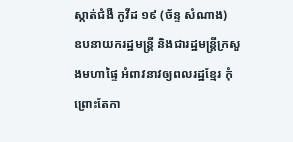ស្កាត់ជំងឺ កូវីដ ១៩ (ច័ន្ទ សំណាង)
ឧបនាយករដ្ឋមន្ត្រី និងជារដ្ឋមន្ត្រីក្រសួងមហាផ្ទៃ អំពាវនាវឲ្យពលរដ្ឋខ្មែរ កុំព្រោះតែកា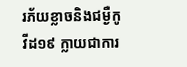រភ័យខ្លាចនិងជម្ងឺកូវីដ១៩ ក្លាយជាការ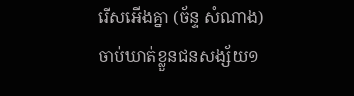រើសអើងគ្នា (ច័ន្ទ សំណាង)
ចាប់ឃាត់ខ្លួនជនសង្ស័យ១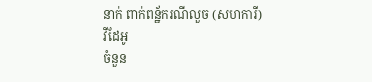នាក់ ពាក់ពន្ឋ័ករណីលួច (សហការី)
វីដែអូ
ចំនួន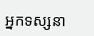អ្នកទស្សនា